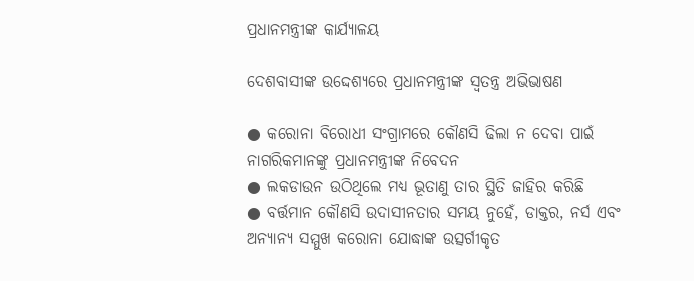ପ୍ରଧାନମନ୍ତ୍ରୀଙ୍କ କାର୍ଯ୍ୟାଳୟ

ଦେଶବାସୀଙ୍କ ଉଦ୍ଦେଶ୍ୟରେ ପ୍ରଧାନମନ୍ତ୍ରୀଙ୍କ ସ୍ଵତନ୍ତ୍ର ଅଭିଭାଷଣ

● କରୋନା ବିରୋଧୀ ସଂଗ୍ରାମରେ କୌଣସି ଢିଲା ନ ଦେବା ପାଇଁ ନାଗରିକମାନଙ୍କୁ ପ୍ରଧାନମନ୍ତ୍ରୀଙ୍କ ନିବେଦନ
● ଲକଡାଉନ ଉଠିଥିଲେ ମଧ୍ୟ ଭୂତାଣୁ ତାର ସ୍ଥିତି ଜାହିର କରିଛି
● ବର୍ତ୍ତମାନ କୌଣସି ଉଦାସୀନତାର ସମୟ ନୁହେଁ, ଡାକ୍ତର, ନର୍ସ ଏବଂ ଅନ୍ୟାନ୍ୟ ସମ୍ମୁଖ କରୋନା ଯୋଦ୍ଧାଙ୍କ ଉତ୍ସର୍ଗୀକୃତ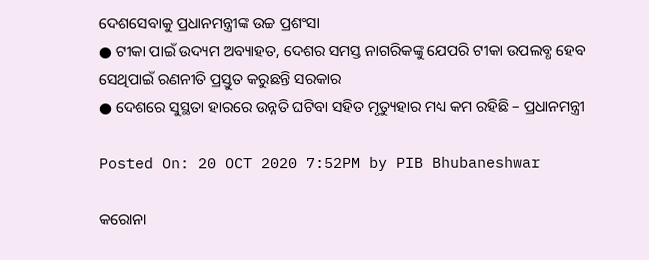ଦେଶସେବାକୁ ପ୍ରଧାନମନ୍ତ୍ରୀଙ୍କ ଉଚ୍ଚ ପ୍ରଶଂସା
● ଟୀକା ପାଇଁ ଉଦ୍ୟମ ଅବ୍ୟାହତ, ଦେଶର ସମସ୍ତ ନାଗରିକଙ୍କୁ ଯେପରି ଟୀକା ଉପଲବ୍ଧ ହେବ ସେଥିପାଇଁ ରଣନୀତି ପ୍ରସ୍ତୁତ କରୁଛନ୍ତି ସରକାର
● ଦେଶରେ ସୁସ୍ଥତା ହାରରେ ଉନ୍ନତି ଘଟିବା ସହିତ ମୃତ୍ୟୁହାର ମଧ୍ୟ କମ ରହିଛି – ପ୍ରଧାନମନ୍ତ୍ରୀ

Posted On: 20 OCT 2020 7:52PM by PIB Bhubaneshwar

କରୋନା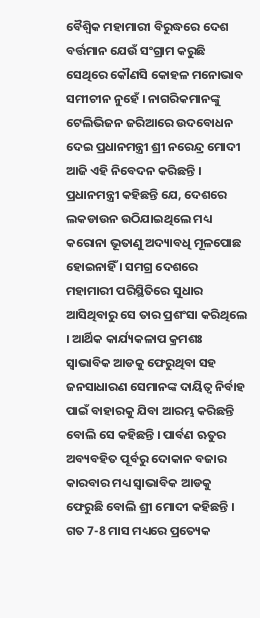ବୈଶ୍ଵିକ ମହାମାରୀ ବିରୁଦ୍ଧରେ ଦେଶ ବର୍ତ୍ତମାନ ଯେଉଁ ସଂଗ୍ରାମ କରୁଛି ସେଥିରେ କୌଣସି କୋହଳ ମନୋଭାବ ସମୀଚୀନ ନୁହେଁ । ନାଗରିକମାନଙ୍କୁ ଟେଲିଭିଜନ ଜରିଆରେ ଉଦବୋଧନ ଦେଇ ପ୍ରଧାନମନ୍ତ୍ରୀ ଶ୍ରୀ ନରେନ୍ଦ୍ର ମୋଦୀ ଆଜି ଏହି ନିବେଦନ କରିଛନ୍ତି । ପ୍ରଧାନମନ୍ତ୍ରୀ କହିଛନ୍ତି ଯେ, ଦେଶରେ ଲକଡାଉନ ଉଠିଯାଇଥିଲେ ମଧ୍ୟ କରୋନା ଭୂତାଣୁ ଅଦ୍ୟାବଧି ମୂଳପୋଛ ହୋଇନାହିଁ । ସମଗ୍ର ଦେଶରେ ମହାମାରୀ ପରିସ୍ଥିତିରେ ସୁଧାର ଆସିଥିବାରୁ ସେ ତାର ପ୍ରଶଂସା କରିଥିଲେ । ଆର୍ଥିକ କାର୍ଯ୍ୟକଳାପ କ୍ରମଶଃ ସ୍ଵାଭାବିକ ଆଡକୁ ଫେରୁଥିବା ସହ ଜନସାଧାରଣ ସେମାନଙ୍କ ଦାୟିତ୍ଵ ନିର୍ବାହ ପାଇଁ ବାହାରକୁ ଯିବା ଆରମ୍ଭ କରିଛନ୍ତି ବୋଲି ସେ କହିଛନ୍ତି । ପାର୍ବଣ ଋତୁର ଅବ୍ୟବହିତ ପୂର୍ବରୁ ଦୋକାନ ବଜାର କାରବାର ମଧ୍ୟ ସ୍ଵାଭାବିକ ଆଡକୁ ଫେରୁଛି ବୋଲି ଶ୍ରୀ ମୋଦୀ କହିଛନ୍ତି । ଗତ 7-8 ମାସ ମଧ୍ୟରେ ପ୍ରତ୍ୟେକ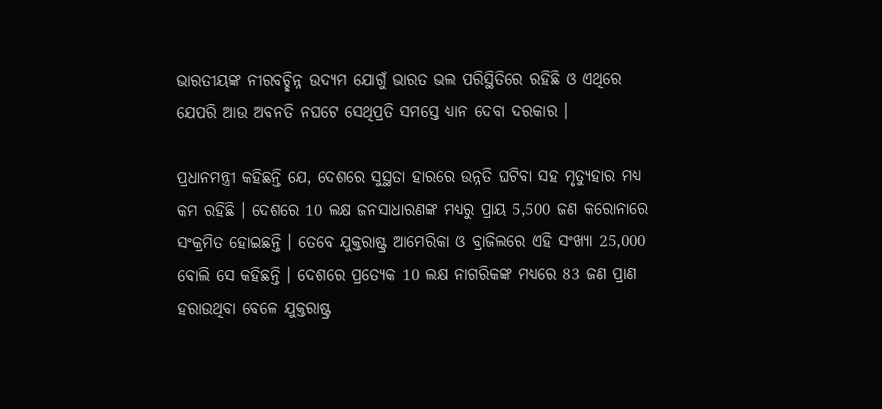ଭାରତୀୟଙ୍କ ନୀରବଚ୍ଛିନ୍ନ ଉଦ୍ୟମ ଯୋଗୁଁ ଭାରତ ଭଲ ପରିସ୍ଥିତିରେ ରହିଛି ଓ ଏଥିରେ ଯେପରି ଆଉ ଅବନତି ନଘଟେ ସେଥିପ୍ରତି ସମସ୍ତେ ଧ୍ୟାନ ଦେବା ଦରକାର ।

ପ୍ରଧାନମନ୍ତ୍ରୀ କହିଛନ୍ତି ଯେ, ଦେଶରେ ସୁସ୍ଥତା ହାରରେ ଉନ୍ନତି ଘଟିବା ସହ ମୃତ୍ୟୁହାର ମଧ୍ୟ କମ ରହିଛି । ଦେଶରେ 10 ଲକ୍ଷ ଜନସାଧାରଣଙ୍କ ମଧ୍ୟରୁ ପ୍ରାୟ 5,500 ଜଣ କରୋନାରେ ସଂକ୍ରମିତ ହୋଇଛନ୍ତି । ତେବେ ଯୁକ୍ତରାଷ୍ଟ୍ର ଆମେରିକା ଓ ବ୍ରାଜିଲରେ ଏହି ସଂଖ୍ୟା 25,000 ବୋଲି ସେ କହିଛନ୍ତି । ଦେଶରେ ପ୍ରତ୍ୟେକ 10 ଲକ୍ଷ ନାଗରିକଙ୍କ ମଧ୍ୟରେ 83 ଜଣ ପ୍ରାଣ ହରାଉଥିବା ବେଳେ ଯୁକ୍ତରାଷ୍ଟ୍ର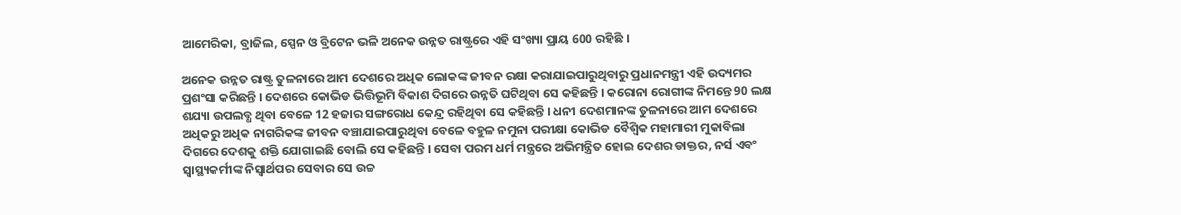ଆମେରିକା, ବ୍ରାଜିଲ, ସ୍ପେନ ଓ ବ୍ରିଟେନ ଭଳି ଅନେକ ଉନ୍ନତ ରାଷ୍ଟ୍ରରେ ଏହି ସଂଖ୍ୟା ପ୍ରାୟ 600 ରହିଛି ।

ଅନେକ ଉନ୍ନତ ରାଷ୍ଟ୍ର ତୁଳନାରେ ଆମ ଦେଶରେ ଅଧିକ ଲୋକଙ୍କ ଜୀବନ ରକ୍ଷା କରାଯାଇପାରୁଥିବାରୁ ପ୍ରଧାନମନ୍ତ୍ରୀ ଏହି ଉଦ୍ୟମର ପ୍ରଶଂସା କରିଛନ୍ତି । ଦେଶରେ କୋଭିଡ ଭିତ୍ତିଭୂମି ବିକାଶ ଦିଗରେ ଉନ୍ନତି ଘଟିଥିବା ସେ କହିଛନ୍ତି । କରୋନା ରୋଗୀଙ୍କ ନିମନ୍ତେ 90 ଲକ୍ଷ ଶଯ୍ୟା ଉପଲବ୍ଧ ଥିବା ବେଳେ 12 ହଜାର ସଙ୍ଗରୋଧ କେନ୍ଦ୍ର ରହିଥିବା ସେ କହିଛନ୍ତି । ଧନୀ ଦେଶମାନଙ୍କ ତୁଳନାରେ ଆମ ଦେଶରେ ଅଧିକରୁ ଅଧିକ ନାଗରିକଙ୍କ ଜୀବନ ବଞ୍ଚାଯାଇପାରୁଥିବା ବେଳେ ବହୁଳ ନମୁନା ପରୀକ୍ଷା କୋଭିଡ ବୈଶ୍ଵିକ ମହାମାରୀ ମୁକାବିଲା ଦିଗରେ ଦେଶକୁ ଶକ୍ତି ଯୋଗାଇଛି ବୋଲି ସେ କହିଛନ୍ତି । ସେବା ପରମ ଧର୍ମ ମନ୍ତ୍ରରେ ଅଭିମନ୍ତ୍ରିତ ହୋଇ ଦେଶର ଡାକ୍ତର, ନର୍ସ ଏବଂ ସ୍ଵାସ୍ଥ୍ୟକର୍ମୀଙ୍କ ନିସ୍ଵାର୍ଥପର ସେବାର ସେ ଉଚ୍ଚ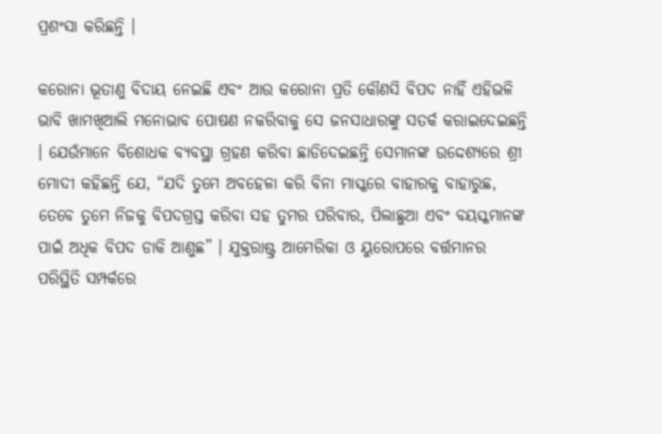ପ୍ରଶଂସା କରିଛନ୍ତି ।

କରୋନା ଭୂତାଣୁ ବିଦାୟ ନେଇଛି ଏବଂ ଆଉ କରୋନା ପ୍ରତି କୌଣସି ବିପଦ ନାହିଁ ଏହିଭଳି ଭାବି ଖାମଖିଆଲି ମନୋଭାବ ପୋଷଣ ନକରିବାକୁ ସେ ଜନସାଧାରଙ୍କୁ ସତର୍କ କରାଇଦେଇଛନ୍ତି । ଯେଉଁମାନେ ବିଶୋଧକ ବ୍ୟବସ୍ଥା ଗ୍ରହଣ କରିବା ଛାଡିଦେଇଛନ୍ତି ସେମାନଙ୍କ ଉଦ୍ଦେଶ୍ୟରେ ଶ୍ରୀ ମୋଦୀ କହିଛନ୍ତି ଯେ, “ଯଦି ତୁମେ ଅବହେଳା କରି ବିନା ମାସ୍କରେ ବାହାରକୁ ବାହାରୁଛ, ତେବେ ତୁମେ ନିଜକୁ ବିପଦଗ୍ରସ୍ତ କରିବା ସହ ତୁମର ପରିବାର, ପିଲାଛୁଆ ଏବଂ ବୟସ୍କମାନଙ୍କ ପାଇଁ ଅଧିକ ବିପଦ ଡାକି ଆଣୁଛ” । ଯୁକ୍ତରାଷ୍ଟ୍ର ଆମେରିକା ଓ ୟୁରୋପରେ ବର୍ତ୍ତମାନର ପରିସ୍ଥିତି ସମ୍ପର୍କରେ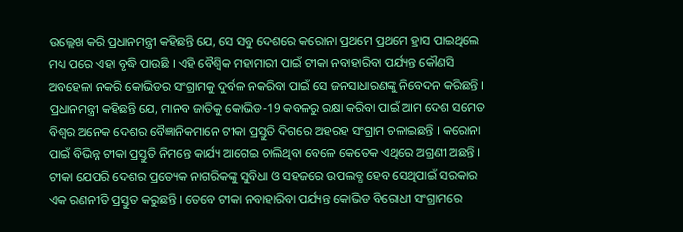ଉଲ୍ଲେଖ କରି ପ୍ରଧାନମନ୍ତ୍ରୀ କହିଛନ୍ତି ଯେ, ସେ ସବୁ ଦେଶରେ କରୋନା ପ୍ରଥମେ ପ୍ରଥମେ ହ୍ରାସ ପାଇଥିଲେ ମଧ୍ୟ ପରେ ଏହା ବୃଦ୍ଧି ପାଉଛି । ଏହି ବୈଶ୍ଵିକ ମହାମାରୀ ପାଇଁ ଟୀକା ନବାହାରିବା ପର୍ଯ୍ୟନ୍ତ କୌଣସି ଅବହେଳା ନକରି କୋଭିଡର ସଂଗ୍ରାମକୁ ଦୁର୍ବଳ ନକରିବା ପାଇଁ ସେ ଜନସାଧାରଣଙ୍କୁ ନିବେଦନ କରିଛନ୍ତି । ପ୍ରଧାନମନ୍ତ୍ରୀ କହିଛନ୍ତି ଯେ, ମାନବ ଜାତିକୁ କୋଭିଡ-19 କବଳରୁ ରକ୍ଷା କରିବା ପାଇଁ ଆମ ଦେଶ ସମେତ ବିଶ୍ଵର ଅନେକ ଦେଶର ବୈଜ୍ଞାନିକମାନେ ଟୀକା ପ୍ରସ୍ତୁତି ଦିଗରେ ଅହରହ ସଂଗ୍ରାମ ଚଳାଇଛନ୍ତି । କରୋନା ପାଇଁ ବିଭିନ୍ନ ଟୀକା ପ୍ରସ୍ତୁତି ନିମନ୍ତେ କାର୍ଯ୍ୟ ଆଗେଇ ଚାଲିଥିବା ବେଳେ କେତେକ ଏଥିରେ ଅଗ୍ରଣୀ ଅଛନ୍ତି । ଟୀକା ଯେପରି ଦେଶର ପ୍ରତ୍ୟେକ ନାଗରିକଙ୍କୁ ସୁବିଧା ଓ ସହଜରେ ଉପଲବ୍ଧ ହେବ ସେଥିପାଇଁ ସରକାର ଏକ ରଣନୀତି ପ୍ରସ୍ତୁତ କରୁଛନ୍ତି । ତେବେ ଟୀକା ନବାହାରିବା ପର୍ଯ୍ୟନ୍ତ କୋଭିଡ ବିରୋଧୀ ସଂଗ୍ରାମରେ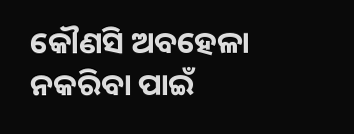କୌଣସି ଅବହେଳା ନକରିବା ପାଇଁ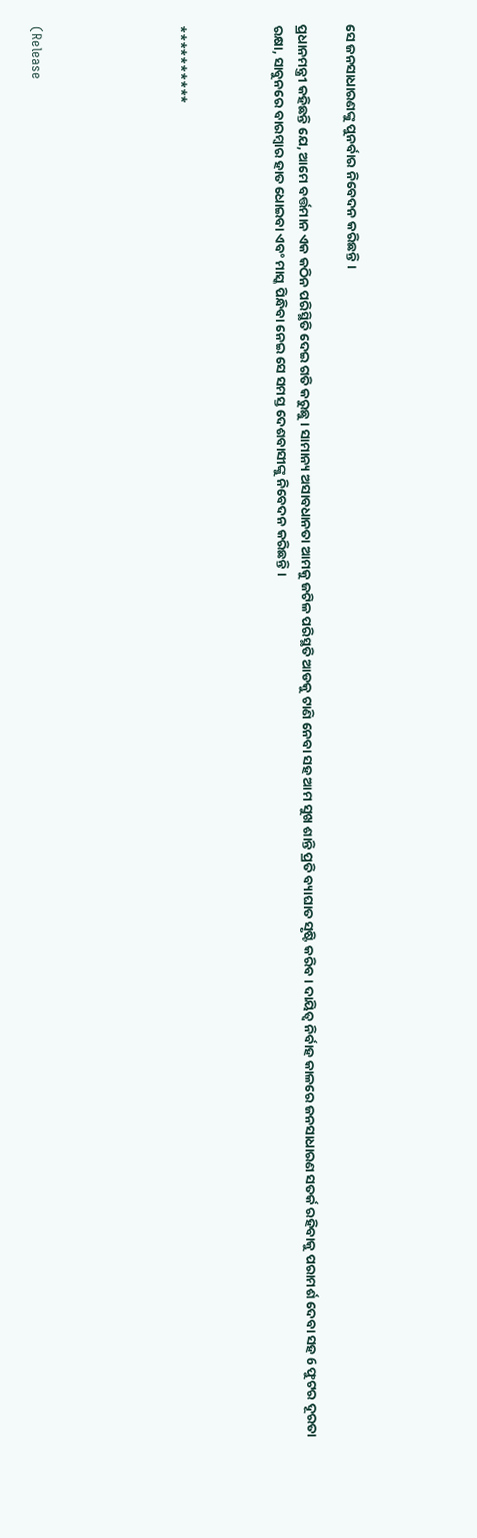ସେ ଜନସାଧାରଣଙ୍କୁ ପୁନର୍ବାର ନିବେଦନ କରିଛନ୍ତି ।

ପ୍ରଧାନମନ୍ତ୍ରୀ କହିଛନ୍ତି ଯେ, ଆମେ ବର୍ତ୍ତମାନ ଏକ କଠିନ ପରିସ୍ଥିତି ଦେଇ ଗତି କରୁଛୁ । ସାମାନ୍ୟ ଅସାବଧାନତା ଆମକୁ ଜଟିଳ ପରିସ୍ଥତି ଆଡକୁ ଟାଣି ନେବା ସହ ଆମ ସୁଖ ଶାନ୍ତି ପ୍ରତି ବ୍ୟାଘାତ ସୃଷ୍ଟି କରିବ । ଦାୟିତ୍ଵ ନିର୍ବାହ କାଳରେ ଜନସାଧାରଣ ସତର୍କ ରହିବାକୁ ପରାମର୍ଶ ଦେବା ସହ 6 ଫୁଟର ଦୂରତା ରକ୍ଷା, ସାବୁନରେ ବାରମ୍ବାର ହାତ ଧୋଇବା ଏବଂ ମାସ୍କ ପିନ୍ଧିବା ନେଇ ସେ ସମସ୍ତ ଦେଶବାସୀଙ୍କୁ ନିବେଦନ କରିଛନ୍ତି ।



**********





(Release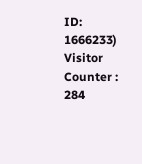ID: 1666233) Visitor Counter : 284